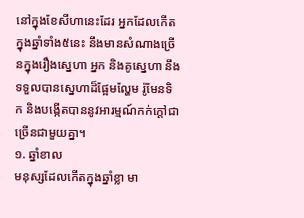នៅក្នុងខែសីហានេះដែរ អ្នកដែលកើតក្នុងឆ្នាំទាំង៥នេះ នឹងមានសំណាងច្រើនក្នុងរឿងស្នេហា អ្នក និងគូស្នេហា នឹងទទួលបានស្នេហាដ៏ផ្អែមល្ហែម រ៉ូមែនទិក និងបង្កើតបាននូវអារម្មណ៍កក់ក្ដៅជាច្រើនជាមួយគ្នា។
១. ឆ្នាំខាល
មនុស្សដែលកើតក្នុងឆ្នាំខ្លា មា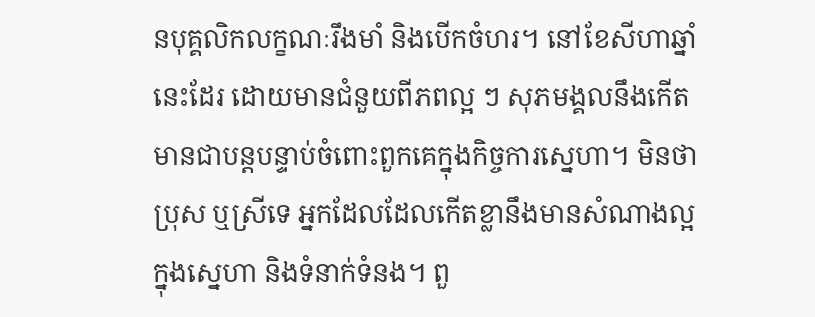នបុគ្គលិកលក្ខណៈរឹងមាំ និងបើកចំហរ។ នៅខែសីហាឆ្នាំនេះដែរ ដោយមានជំនួយពីភពល្អ ៗ សុភមង្គលនឹងកើតមានជាបន្តបន្ទាប់ចំពោះពួកគេក្នុងកិច្ចការស្នេហា។ មិនថាប្រុស ឬស្រីទេ អ្នកដែលដែលកើតខ្លានឹងមានសំណាងល្អក្នុងស្នេហា និងទំនាក់ទំនង។ ពួ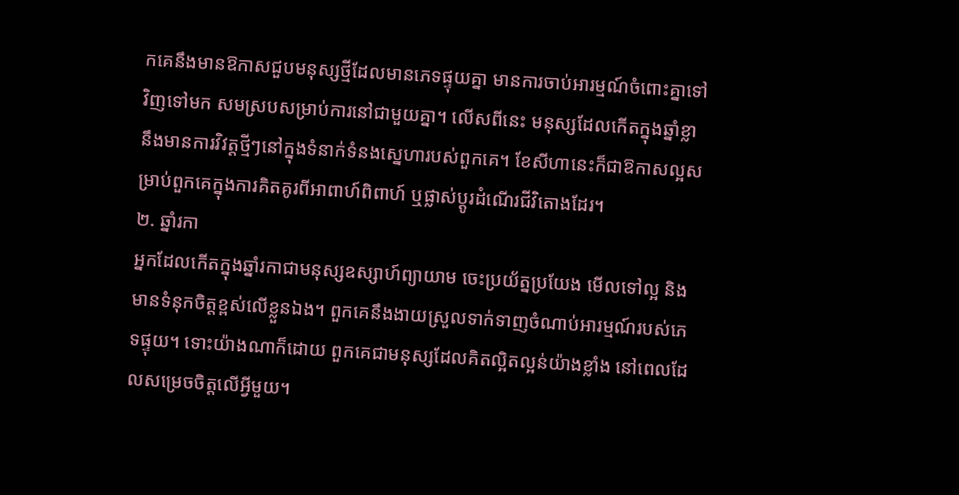កគេនឹងមានឱកាសជួបមនុស្សថ្មីដែលមានភេទផ្ទុយគ្នា មានការចាប់អារម្មណ៍ចំពោះគ្នាទៅវិញទៅមក សមស្របសម្រាប់ការនៅជាមួយគ្នា។ លើសពីនេះ មនុស្សដែលកើតក្នុងឆ្នាំខ្លា នឹងមានការវិវត្តថ្មីៗនៅក្នុងទំនាក់ទំនងស្នេហារបស់ពួកគេ។ ខែសីហានេះក៏ជាឱកាសល្អសម្រាប់ពួកគេក្នុងការគិតគូរពីអាពាហ៍ពិពាហ៍ ឬផ្លាស់ប្តូរដំណើរជីវិតោងដែរ។
២. ឆ្នាំរកា
អ្នកដែលកើតក្នុងឆ្នាំរកាជាមនុស្សឧស្សាហ៍ព្យាយាម ចេះប្រយ័ត្នប្រយែង មើលទៅល្អ និងមានទំនុកចិត្តខ្ពស់លើខ្លួនឯង។ ពួកគេនឹងងាយស្រួលទាក់ទាញចំណាប់អារម្មណ៍របស់ភេទផ្ទុយ។ ទោះយ៉ាងណាក៏ដោយ ពួកគេជាមនុស្សដែលគិតល្អិតល្អន់យ៉ាងខ្លាំង នៅពេលដែលសម្រេចចិត្តលើអ្វីមួយ។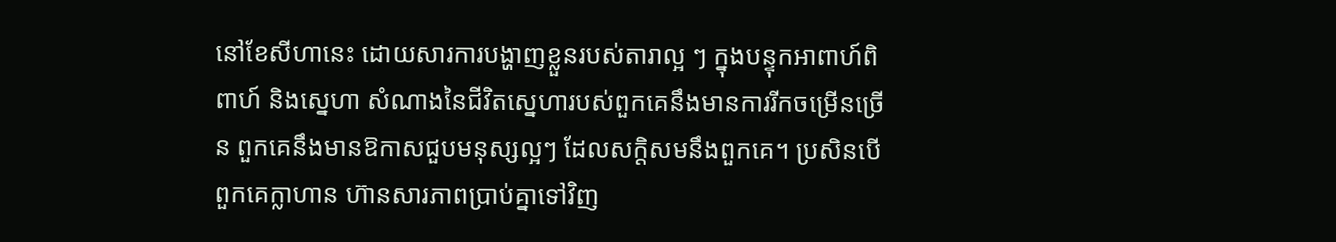នៅខែសីហានេះ ដោយសារការបង្ហាញខ្លួនរបស់តារាល្អ ៗ ក្នុងបន្ទុកអាពាហ៍ពិពាហ៍ និងស្នេហា សំណាងនៃជីវិតស្នេហារបស់ពួកគេនឹងមានការរីកចម្រើនច្រើន ពួកគេនឹងមានឱកាសជួបមនុស្សល្អៗ ដែលសក្តិសមនឹងពួកគេ។ ប្រសិនបើពួកគេក្លាហាន ហ៊ានសារភាពប្រាប់គ្នាទៅវិញ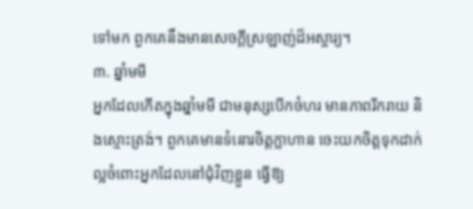ទៅមក ពួកគេនឹងមានសេចក្តីស្រឡាញ់ដ៏អស្ចារ្យ។
៣. ឆ្នាំមមី
អ្នកដែលកើតក្នុងឆ្នាំមមី ជាមនុស្សបើកចំហរ មានភាពរីករាយ និងស្មោះត្រង់។ ពួកគេមានទំនោរចិត្តក្លាហាន ចេះយកចិត្តទុកដាក់ ល្អចំពោះអ្នកដែលនៅជុំវិញខ្លួន ធ្វើឱ្យ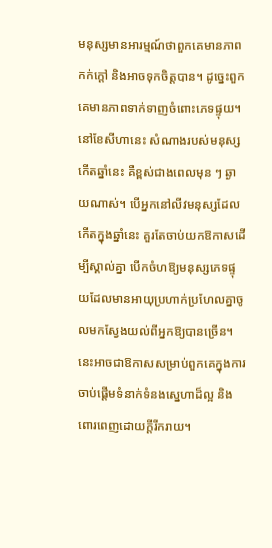មនុស្សមានអារម្មណ៍ថាពួកគេមានភាពកក់ក្តៅ និងអាចទុកចិត្តបាន។ ដូច្នេះពួកគេមានភាពទាក់ទាញចំពោះភេទផ្ទុយ។
នៅខែសីហានេះ សំណាងរបស់មនុស្សកើតឆ្នាំនេះ គឺខ្ពស់ជាងពេលមុន ៗ ឆ្ងាយណាស់។ បើអ្នកនៅលីវមនុស្សដែលកើតក្នុងឆ្នាំនេះ គួរតែចាប់យកឱកាសដើម្បីស្គាល់គ្នា បើកចំហឱ្យមនុស្សភេទផ្ទុយដែលមានអាយុប្រហាក់ប្រហែលគ្នាចូលមកស្វែងយល់ពីអ្នកឱ្យបានច្រើន។ នេះអាចជាឱកាសសម្រាប់ពួកគេក្នុងការចាប់ផ្ដើមទំនាក់ទំនងស្នេហាដ៏ល្អ និងពោរពេញដោយក្តីរីករាយ។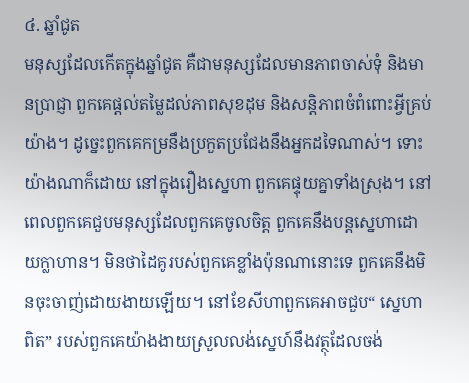៤. ឆ្នាំជូត
មនុស្សដែលកើតក្នុងឆ្នាំជូត គឺជាមនុស្សដែលមានភាពចាស់ទុំ និងមានប្រាជ្ញា ពួកគេផ្តល់តម្លៃដល់ភាពសុខដុម និងសន្តិភាពចំពំពោះអ្វីគ្រប់យ៉ាង។ ដូច្នេះពួកគេកម្រនឹងប្រកួតប្រជែងនឹងអ្នកដទៃណាស់។ ទោះយ៉ាងណាក៏ដោយ នៅក្នុងរឿងស្នេហា ពួកគេផ្ទុយគ្នាទាំងស្រុង។ នៅពេលពួកគេជួបមនុស្សដែលពួកគេចូលចិត្ត ពួកគេនឹងបន្តស្នេហាដោយក្លាហាន។ មិនថាដៃគូរបស់ពួកគេខ្លាំងប៉ុនណានោះទេ ពួកគេនឹងមិនចុះចាញ់ដោយងាយឡើយ។ នៅខែសីហាពួកគេអាចជួប“ ស្នេហាពិត” របស់ពួកគេយ៉ាងងាយស្រួលលង់ស្នេហ៍នឹងវត្ថុដែលចង់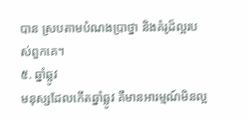បាន ស្របតាមបំណងប្រាថ្នា និងគំរូដ៏ល្អរបស់ពួកគេ។
៥. ឆ្នាំឆ្លូវ
មនុស្សដែលកើតឆ្នាំឆ្លូវ គឺមានអារម្មណ៍មិនល្អ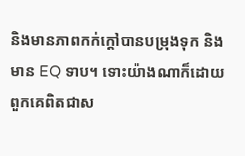និងមានភាពកក់ក្ដៅបានបម្រុងទុក និងមាន EQ ទាប។ ទោះយ៉ាងណាក៏ដោយ ពួកគេពិតជាស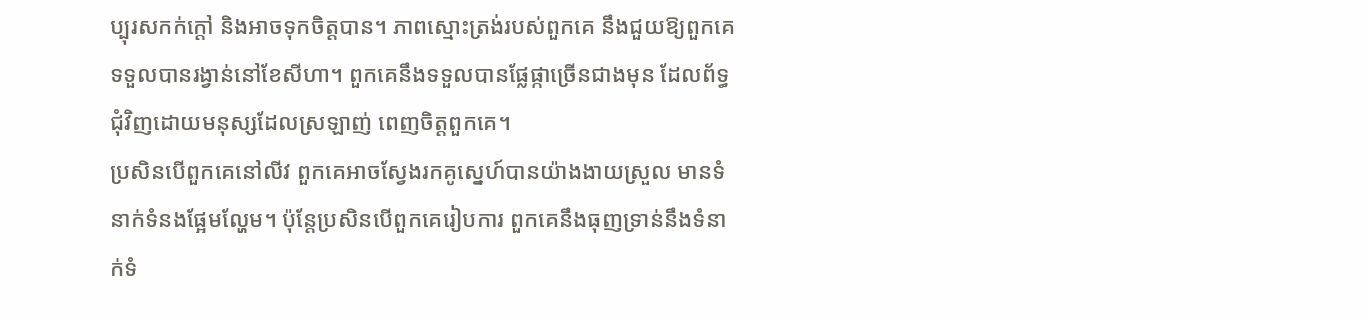ប្បុរសកក់ក្តៅ និងអាចទុកចិត្តបាន។ ភាពស្មោះត្រង់របស់ពួកគេ នឹងជួយឱ្យពួកគេទទួលបានរង្វាន់នៅខែសីហា។ ពួកគេនឹងទទួលបានផ្លែផ្កាច្រើនជាងមុន ដែលព័ទ្ធជុំវិញដោយមនុស្សដែលស្រឡាញ់ ពេញចិត្តពួកគេ។
ប្រសិនបើពួកគេនៅលីវ ពួកគេអាចស្វែងរកគូស្នេហ៍បានយ៉ាងងាយស្រួល មានទំនាក់ទំនងផ្អែមល្ហែម។ ប៉ុន្តែប្រសិនបើពួកគេរៀបការ ពួកគេនឹងធុញទ្រាន់នឹងទំនាក់ទំ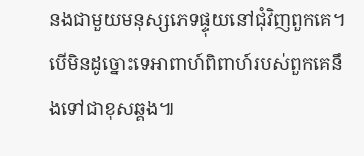នងជាមួយមនុស្សភេទផ្ទុយនៅជុំវិញពួកគេ។ បើមិនដូច្នោះទេអាពាហ៍ពិពាហ៍របស់ពួកគេនឹងទៅជាខុសឆ្គង៕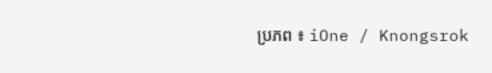ប្រភព ៖ iOne / Knongsrok